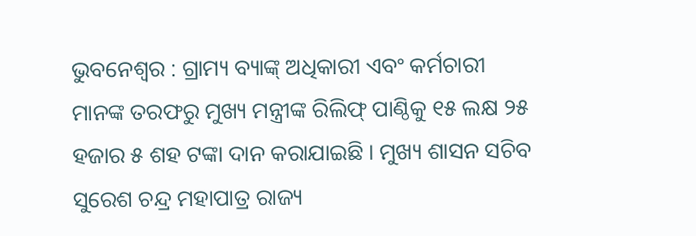ଭୁବନେଶ୍ୱର : ଗ୍ରାମ୍ୟ ବ୍ୟାଙ୍କ୍ ଅଧିକାରୀ ଏବଂ କର୍ମଚାରୀ ମାନଙ୍କ ତରଫରୁ ମୁଖ୍ୟ ମନ୍ତ୍ରୀଙ୍କ ରିଲିଫ୍ ପାଣ୍ଠିକୁ ୧୫ ଲକ୍ଷ ୨୫ ହଜାର ୫ ଶହ ଟଙ୍କା ଦାନ କରାଯାଇଛି । ମୁଖ୍ୟ ଶାସନ ସଚିବ ସୁରେଶ ଚନ୍ଦ୍ର ମହାପାତ୍ର ରାଜ୍ୟ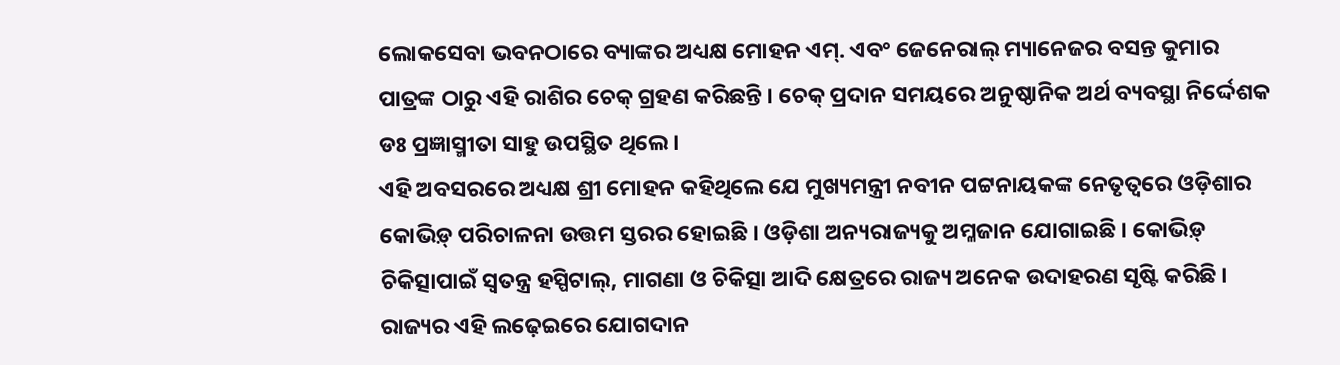ଲୋକସେବା ଭବନଠାରେ ବ୍ୟାଙ୍କର ଅଧ୍ୟକ୍ଷ ମୋହନ ଏମ୍. ଏବଂ ଜେନେରାଲ୍ ମ୍ୟାନେଜର ବସନ୍ତ କୁମାର ପାତ୍ରଙ୍କ ଠାରୁ ଏହି ରାଶିର ଚେକ୍ ଗ୍ରହଣ କରିଛନ୍ତି । ଚେକ୍ ପ୍ରଦାନ ସମୟରେ ଅନୁଷ୍ଠାନିକ ଅର୍ଥ ବ୍ୟବସ୍ଥା ନିର୍ଦ୍ଦେଶକ ଡଃ ପ୍ରଜ୍ଞାସ୍ମୀତା ସାହୁ ଉପସ୍ଥିତ ଥିଲେ ।
ଏହି ଅବସରରେ ଅଧ୍ୟକ୍ଷ ଶ୍ରୀ ମୋହନ କହିଥିଲେ ଯେ ମୁଖ୍ୟମନ୍ତ୍ରୀ ନବୀନ ପଟ୍ଟନାୟକଙ୍କ ନେତୃତ୍ୱରେ ଓଡ଼ିଶାର କୋଭିଡ଼୍ ପରିଚାଳନା ଉତ୍ତମ ସ୍ତରର ହୋଇଛି । ଓଡ଼ିଶା ଅନ୍ୟରାଜ୍ୟକୁ ଅମ୍ଳଜାନ ଯୋଗାଇଛି । କୋଭିଡ଼୍ ଚିକିତ୍ସାପାଇଁ ସ୍ୱତନ୍ତ୍ର ହସ୍ପିଟାଲ୍, ମାଗଣା ଓ ଚିକିତ୍ସା ଆଦି କ୍ଷେତ୍ରରେ ରାଜ୍ୟ ଅନେକ ଉଦାହରଣ ସୃଷ୍ଟି କରିଛି ।
ରାଜ୍ୟର ଏହି ଲଢ଼େଇରେ ଯୋଗଦାନ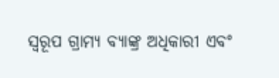ସ୍ୱରୂପ ଗ୍ରାମ୍ୟ ବ୍ୟାଙ୍କ୍ର ଅଧିକାରୀ ଏବଂ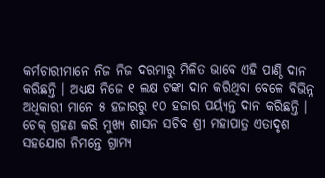କର୍ମଚାରୀମାନେ ନିଜ ନିଜ ଦରମାରୁ ମିଳିତ ଭାବେ ଏହି ପାଣ୍ଠି ଦାନ କରିଛନ୍ତି । ଅଧ୍ୟକ୍ଷ ନିଜେ ୧ ଲକ୍ଷ ଟଙ୍କା ଦାନ କରିଥିବା ବେଳେ ବିଭିନ୍ନ ଅଧିକାରୀ ମାନେ ୫ ହଜାରରୁ ୧୦ ହଜାର ପର୍ୟ୍ୟନ୍ତ ଦାନ କରିଛନ୍ତି ।
ଚେକ୍ ଗ୍ରହଣ କରି ମୁଖ୍ୟ ଶାସନ ସଚିବ ଶ୍ରୀ ମହାପାତ୍ର ଏତାଦୃଶ ସହଯୋଗ ନିମନ୍ତେ ଗ୍ରାମ୍ୟ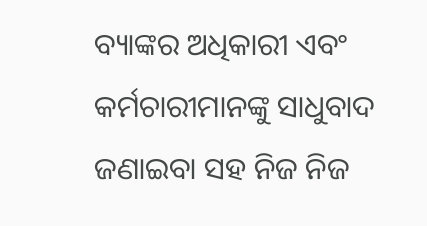ବ୍ୟାଙ୍କର ଅଧିକାରୀ ଏବଂ କର୍ମଚାରୀମାନଙ୍କୁ ସାଧୁବାଦ ଜଣାଇବା ସହ ନିଜ ନିଜ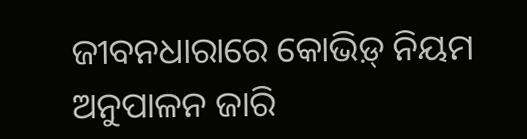ଜୀବନଧାରାରେ କୋଭିଡ଼୍ ନିୟମ ଅନୁପାଳନ ଜାରି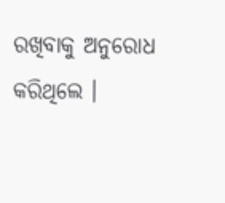ରଖିବାକୁ ଅନୁରୋଧ କରିଥିଲେ ।